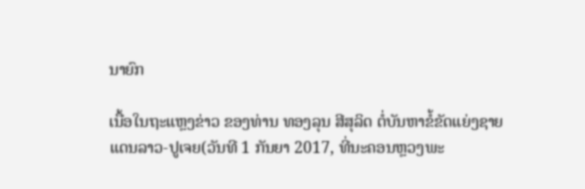ນາຍົກ

ເນື້ອໃນຖະແຫຼງຂ່າວ ຂອງທ່ານ ທອງລຸນ ສີສຸລິດ ຕໍ່ບັນຫາຂໍ້ຂັດແຍ່ງຊາຍແດນລາວ-ປູເຈຍ(ວັນທີ 1 ກັນຍາ 2017, ທີ່ນະຄອນຫຼວງພະ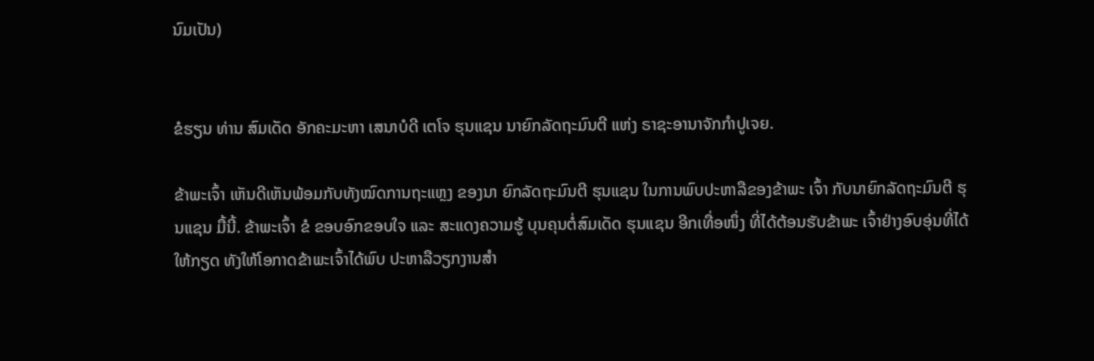ນົມເປັນ)


ຂໍຮຽນ ທ່ານ ສົມເດັດ ອັກຄະມະຫາ ເສນາບໍດີ ເຕໂຈ ຮຸນແຊນ ນາຍົກລັດຖະມົນຕີ ແຫ່ງ ຣາຊະອານາຈັກກຳປູເຈຍ.

ຂ້າພະເຈົ້າ ເຫັນດີເຫັນພ້ອມກັບທັງໝົດການຖະແຫຼງ ຂອງນາ ຍົກລັດຖະມົນຕີ ຮຸນແຊນ ໃນການພົບປະຫາລືຂອງຂ້າພະ ເຈົ້າ ກັບນາຍົກລັດຖະມົນຕີ ຮຸນແຊນ ມື້ນີ້. ຂ້າພະເຈົ້າ ຂໍ ຂອບອົກຂອບໃຈ ແລະ ສະແດງຄວາມຮູ້ ບຸນຄຸນຕໍ່ສົມເດັດ ຮຸນແຊນ ອີກເທື່ອໜຶ່ງ ທີ່ໄດ້ຕ້ອນຮັບຂ້າພະ ເຈົ້າຢ່າງອົບອຸ່ນທີ່ໄດ້ໃຫ້ກຽດ ທັງໃຫ້ໂອກາດຂ້າພະເຈົ້າໄດ້ພົບ ປະຫາລືວຽກງານສຳ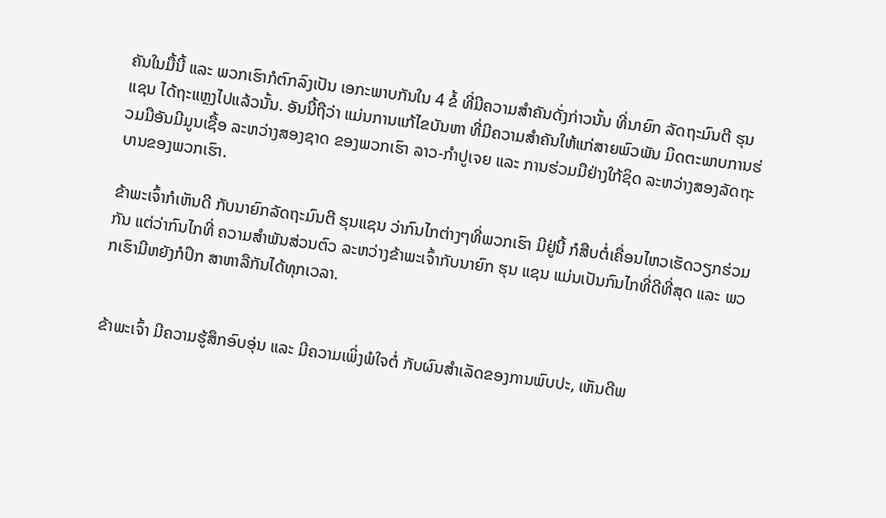ຄັນໃນມື້ນີ້ ແລະ ພວກເຮົາກໍຕົກລົງເປັນ ເອກະພາບກັນໃນ 4 ຂໍ້ ທີ່ມີຄວາມສຳຄັນດັ່ງກ່າວນັ້ນ ທີ່ນາຍົກ ລັດຖະມົນຕີ ຮຸນແຊນ ໄດ້ຖະແຫຼງໄປແລ້ວນັ້ນ. ອັນນີ້ຖືວ່າ ແມ່ນການແກ້ໄຂບັນຫາ ທີ່ມີຄວາມສຳຄັນໃຫ້ແກ່ສາຍພົວພັນ ມິດຕະພາບການຮ່ວມມືອັນມີມູນເຊື້ອ ລະຫວ່າງສອງຊາດ ຂອງພວກເຮົາ ລາວ-ກຳປູເຈຍ ແລະ ການຮ່ວມມືຢ່າງໃກ້ຊິດ ລະຫວ່າງສອງລັດຖະບານຂອງພວກເຮົາ.

ຂ້າພະເຈົ້າກໍເຫັນດີ ກັບນາຍົກລັດຖະມົນຕີ ຮຸນແຊນ ວ່າກົນໄກຕ່າງໆທີ່ພວກເຮົາ ມີຢູ່ນີ້ ກໍສືບຕໍ່ເຄື່ອນໄຫວເຮັດວຽກຮ່ວມກັນ ແຕ່ວ່າກົນໄກທີ່ ຄວາມສຳພັນສ່ວນຕົວ ລະຫວ່າງຂ້າພະເຈົ້າກັບນາຍົກ ຮຸນ ແຊນ ແມ່ນເປັນກົນໄກທີ່ດີທີ່ສຸດ ແລະ ພວກເຮົາມີຫຍັງກໍປຶກ ສາຫາລືກັນໄດ້ທຸກເວລາ.


ຂ້າພະເຈົ້າ ມີຄວາມຮູ້ສຶກອົບອຸ່ນ ແລະ ມີຄວາມເພິ່ງພໍໃຈຕໍ່ ກັບຜົນສຳເລັດຂອງການພົບປະ, ເຫັນດີພ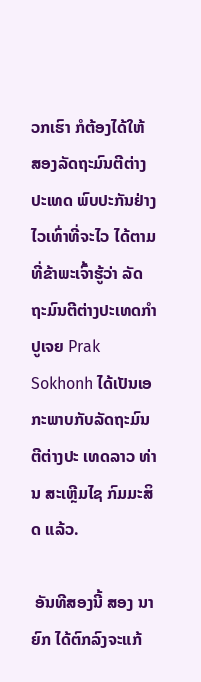ວກເຮົາ ກໍຕ້ອງໄດ້ໃຫ້ ສອງລັດຖະມົນຕີຕ່າງປະເທດ ພົບປະກັນຢ່າງໄວເທົ່າທີ່ຈະໄວ ໄດ້ຕາມທີ່ຂ້າພະເຈົ້າຮູ້ວ່າ ລັດຖະມົນຕີຕ່າງປະເທດກຳປູເຈຍ Prak Sokhonh ໄດ້ເປັນເອກະພາບກັບລັດຖະມົນຕີຕ່າງປະ ເທດລາວ ທ່ານ ສະເຫຼີມໄຊ ກົມມະສິດ ແລ້ວ.

 ອັນທີສອງນີ້ ສອງ ນາຍົກ ໄດ້ຕົກລົງຈະແກ້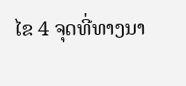ໄຂ 4 ຈຸດທີ່ທາງນາ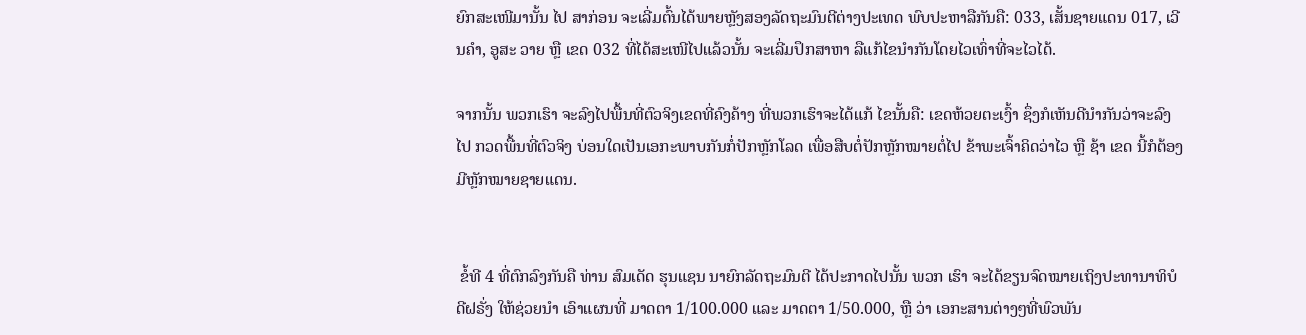ຍົກສະເໜີມານັ້ນ ໄປ ສາກ່ອນ ຈະເລີ່ມຕົ້ນໄດ້ພາຍຫຼັງສອງລັດຖະມົນຕີຕ່າງປະເທດ ພົບປະຫາລືກັນຄື: 033, ເສັ້ນຊາຍແດນ 017, ເວີນຄຳ, ອູສະ ວາຍ ຫຼື ເຂດ 032 ທີ່ໄດ້ສະເໜີໄປແລ້ວນັ້ນ ຈະເລີ່ມປຶກສາຫາ ລືແກ້ໄຂນຳກັນໂດຍໄວເທົ່າທີ່ຈະໄວໄດ້.

ຈາກນັ້ນ ພວກເຮົາ ຈະລົງໄປພື້ນທີ່ຕົວຈິງເຂດທີ່ຄົງຄ້າງ ທີ່ພວກເຮົາຈະໄດ້ແກ້ ໄຂນັ້ນຄື: ເຂດຫ້ວຍຕະເງົ້າ ຊຶ່ງກໍເຫັນດີນຳກັນວ່າຈະລົງໄປ ກວດພື້ນທີ່ຕົວຈິງ ບ່ອນໃດເປັນເອກະພາບກັນກໍ່ປັກຫຼັກໂລດ ເພື່ອສືບຕໍ່ປັກຫຼັກໝາຍຕໍ່ໄປ ຂ້າພະເຈົ້າຄິດວ່າໄວ ຫຼື ຊ້າ ເຂດ ນີ້ກໍຕ້ອງມີຫຼັກໝາຍຊາຍແດນ.


 ຂໍ້ທີ 4 ທີ່ຕົກລົງກັນຄື ທ່ານ ສົມເດັດ ຮຸນແຊນ ນາຍົກລັດຖະມົນຕີ ໄດ້ປະກາດໄປນັ້ນ ພວກ ເຮົາ ຈະໄດ້ຂຽນຈົດໝາຍເຖິງປະທານາທິບໍດີຝຣັ່ງ ໃຫ້ຊ່ວຍນຳ ເອົາແຜນທີ່ ມາດຕາ 1/100.000 ແລະ ມາດຕາ 1/50.000, ຫຼື ວ່າ ເອກະສານຕ່າງໆທີ່ພົວພັນ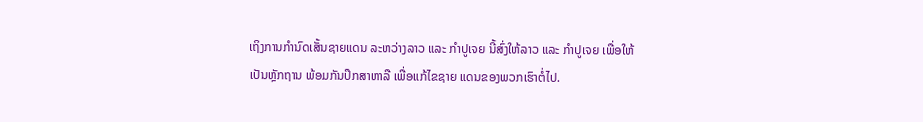ເຖິງການກຳນົດເສັ້ນຊາຍແດນ ລະຫວ່າງລາວ ແລະ ກຳປູເຈຍ ນີ້ສົ່ງໃຫ້ລາວ ແລະ ກຳປູເຈຍ ເພື່ອໃຫ້ເປັນຫຼັກຖານ ພ້ອມກັນປຶກສາຫາລື ເພື່ອແກ້ໄຂຊາຍ ແດນຂອງພວກເຮົາຕໍ່ໄປ.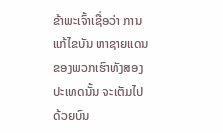ຂ້າພະເຈົ້າເຊື່ອວ່າ ການແກ້ໄຂບັນ ຫາຊາຍແດນຂອງພວກເຮົາທັງສອງປະເທດນັ້ນ ຈະເຕັມໄປ ດ້ວຍບົນ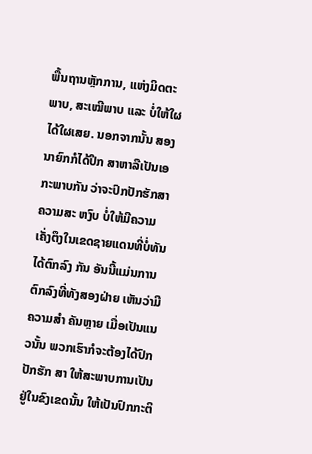ພື້ນຖານຫຼັກການ, ແຫ່ງມິດຕະພາບ, ສະເໝີພາບ ແລະ ບໍ່ໃຫ້ໃຜໄດ້ໃຜເສຍ. ນອກຈາກນັ້ນ ສອງນາຍົກກໍໄດ້ປຶກ ສາຫາລືເປັນເອກະພາບກັນ ວ່າຈະປົກປັກຮັກສາຄວາມສະ ຫງົບ ບໍ່ໃຫ້ມີຄວາມເຄັ່ງຕຶງໃນເຂດຊາຍແດນທີ່ບໍ່ທັນໄດ້ຕົກລົງ ກັນ ອັນນີ້ແມ່ນການຕົກລົງທີ່ທັງສອງຝ່າຍ ເຫັນວ່າມີຄວາມສຳ ຄັນຫຼາຍ ເມື່ອເປັນແນວນັ້ນ ພວກເຮົາກໍຈະຕ້ອງໄດ້ປົກປັກຮັກ ສາ ໃຫ້ສະພາບການເປັນຢູ່ໃນຂົງເຂດນັ້ນ ໃຫ້ເປັນປົກກະຕິ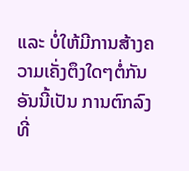ແລະ ບໍ່ໃຫ້ມີການສ້າງຄວາມເຄັ່ງຕຶງໃດໆຕໍ່ກັນ ອັນນີ້ເປັນ ການຕົກລົງ ທີ່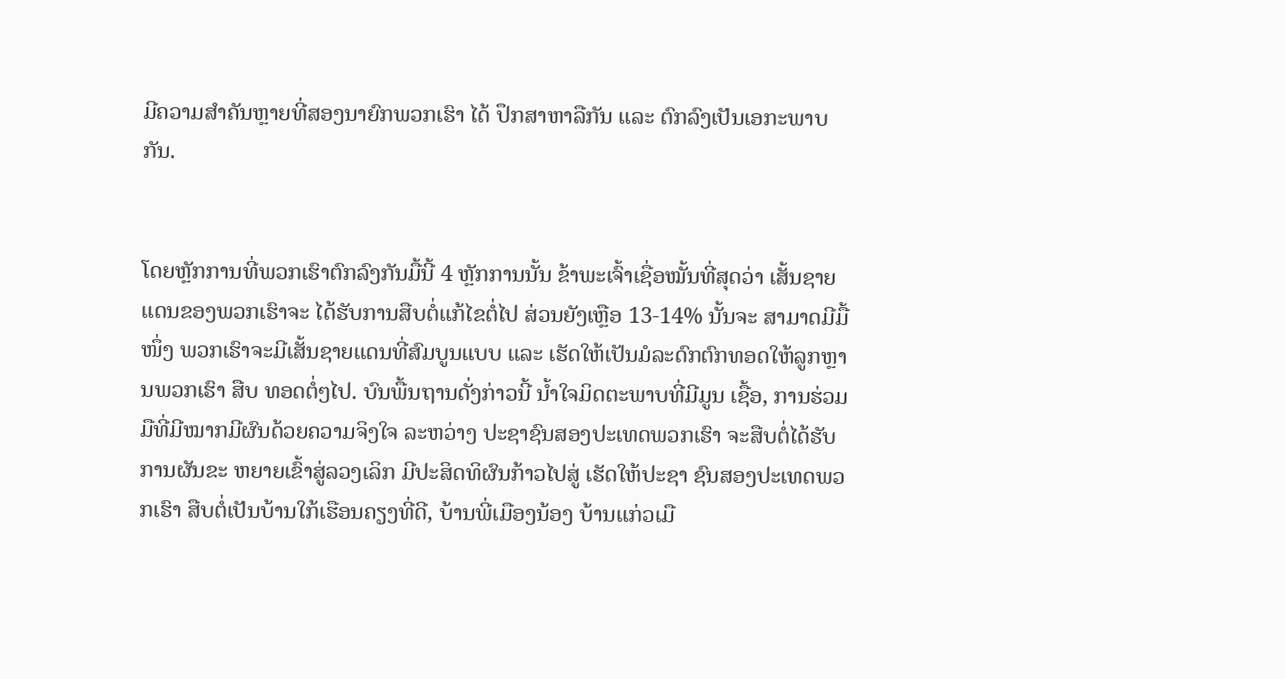ມີຄວາມສຳຄັນຫຼາຍທີ່ສອງນາຍົກພວກເຮົາ ໄດ້ ປຶກສາຫາລືກັນ ແລະ ຕົກລົງເປັນເອກະພາບກັນ.


ໂດຍຫຼັກການທີ່ພວກເຮົາຕົກລົງກັນມື້ນີ້ 4 ຫຼັກການນັ້ນ ຂ້າພະເຈົ້າເຊື່ອໝັ້ນທີ່ສຸດວ່າ ເສັ້ນຊາຍແດນຂອງພວກເຮົາຈະ ໄດ້ຮັບການສືບຕໍ່ແກ້ໄຂຕໍ່ໄປ ສ່ວນຍັງເຫຼືອ 13-14% ນັ້ນຈະ ສາມາດມີມື້ໜຶ່ງ ພວກເຮົາຈະມີເສັ້ນຊາຍແດນທີ່ສົມບູນແບບ ແລະ ເຮັດໃຫ້ເປັນມໍລະດົກຕົກທອດໃຫ້ລູກຫຼານພວກເຮົາ ສືບ ທອດຕໍ່ໆໄປ. ບົນພື້ນຖານດັ່ງກ່າວນີ້ ນ້ຳໃຈມິດຕະພາບທີ່ມີມູນ ເຊື້ອ, ການຮ່ວມມືທີ່ມີໝາກມີຜົນດ້ວຍຄວາມຈິງໃຈ ລະຫວ່າງ ປະຊາຊົນສອງປະເທດພວກເຮົາ ຈະສືບຕໍ່ໄດ້ຮັບການຜັນຂະ ຫຍາຍເຂົ້າສູ່ລວງເລິກ ມີປະສິດທິຜົນກ້າວໄປສູ່ ເຮັດໃຫ້ປະຊາ ຊົນສອງປະເທດພວກເຮົາ ສືບຕໍ່ເປັນບ້ານໃກ້ເຮືອນຄຽງທີ່ດີ, ບ້ານພີ່ເມືອງນ້ອງ ບ້ານແກ່ວເມື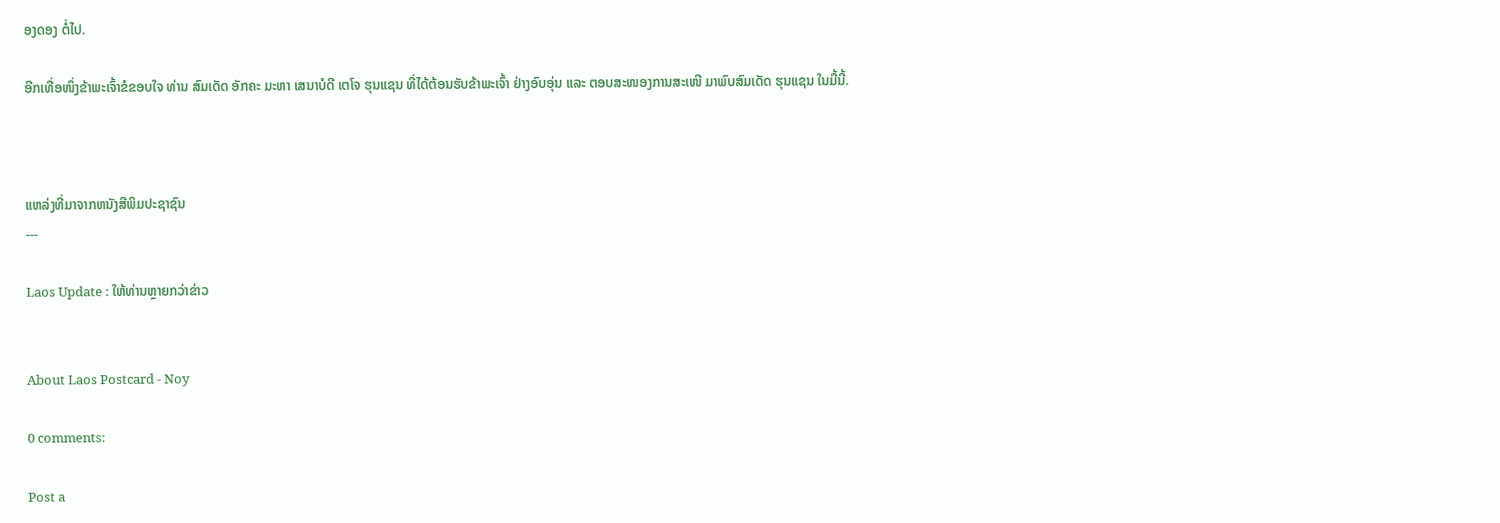ອງດອງ ຕໍ່ໄປ.

ອີກເທື່ອໜຶ່ງຂ້າພະເຈົ້າຂໍຂອບໃຈ ທ່ານ ສົມເດັດ ອັກຄະ ມະຫາ ເສນາບໍດີ ເຕໂຈ ຮຸນແຊນ ທີ່ໄດ້ຕ້ອນຮັບຂ້າພະເຈົ້າ ຢ່າງອົບອຸ່ນ ແລະ ຕອບສະໜອງການສະເໜີ ມາພົບສົມເດັດ ຮຸນແຊນ ໃນມື້ນີ້.



ແຫລ່ງທີ່ມາຈາກຫນັງສືພິມປະຊາຊົນ
---

Laos Update : ໃຫ້ທ່ານຫຼາຍກວ່າຂ່າວ


About Laos Postcard - Noy

0 comments:

Post a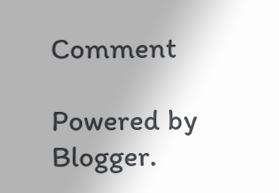Comment

Powered by Blogger.